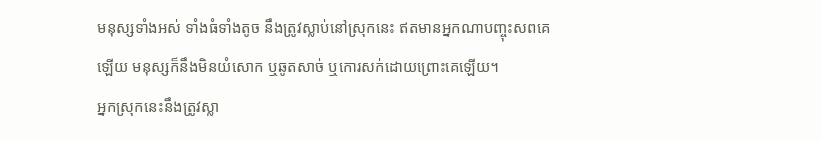មនុស្សទាំងអស់ ទាំងធំទាំងតូច នឹងត្រូវស្លាប់នៅស្រុកនេះ ឥតមានអ្នកណាបញ្ចុះសពគេឡើយ មនុស្សក៏នឹងមិនយំសោក ឬឆូតសាច់ ឬកោរសក់ដោយព្រោះគេឡើយ។
អ្នកស្រុកនេះនឹងត្រូវស្លា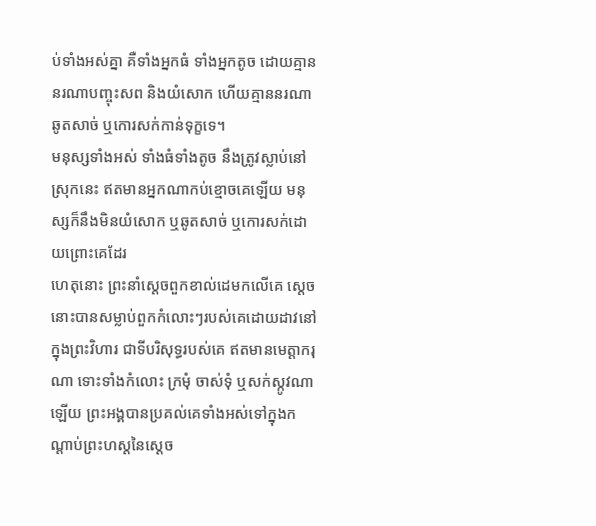ប់ទាំងអស់គ្នា គឺទាំងអ្នកធំ ទាំងអ្នកតូច ដោយគ្មាននរណាបញ្ចុះសព និងយំសោក ហើយគ្មាននរណាឆូតសាច់ ឬកោរសក់កាន់ទុក្ខទេ។
មនុស្សទាំងអស់ ទាំងធំទាំងតូច នឹងត្រូវស្លាប់នៅស្រុកនេះ ឥតមានអ្នកណាកប់ខ្មោចគេឡើយ មនុស្សក៏នឹងមិនយំសោក ឬឆូតសាច់ ឬកោរសក់ដោយព្រោះគេដែរ
ហេតុនោះ ព្រះនាំស្តេចពួកខាល់ដេមកលើគេ ស្តេចនោះបានសម្លាប់ពួកកំលោះៗរបស់គេដោយដាវនៅក្នុងព្រះវិហារ ជាទីបរិសុទ្ធរបស់គេ ឥតមានមេត្តាករុណា ទោះទាំងកំលោះ ក្រមុំ ចាស់ទុំ ឬសក់ស្កូវណាឡើយ ព្រះអង្គបានប្រគល់គេទាំងអស់ទៅក្នុងកណ្ដាប់ព្រះហស្តនៃស្តេច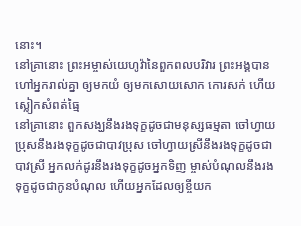នោះ។
នៅគ្រានោះ ព្រះអម្ចាស់យេហូវ៉ានៃពួកពលបរិវារ ព្រះអង្គបានហៅអ្នករាល់គ្នា ឲ្យមកយំ ឲ្យមកសោយសោក កោរសក់ ហើយស្លៀកសំពត់ធ្មៃ
នៅគ្រានោះ ពួកសង្ឃនឹងរងទុក្ខដូចជាមនុស្សធម្មតា ចៅហ្វាយប្រុសនឹងរងទុក្ខដូចជាបាវប្រុស ចៅហ្វាយស្រីនឹងរងទុក្ខដូចជាបាវស្រី អ្នកលក់ដូរនឹងរងទុក្ខដូចអ្នកទិញ ម្ចាស់បំណុលនឹងរងទុក្ខដូចជាកូនបំណុល ហើយអ្នកដែលឲ្យខ្ចីយក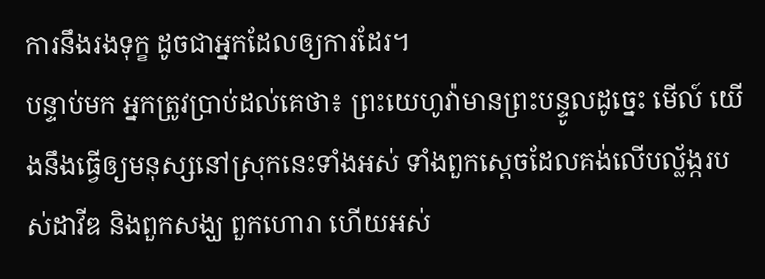ការនឹងរងទុក្ខ ដូចជាអ្នកដែលឲ្យការដែរ។
បន្ទាប់មក អ្នកត្រូវប្រាប់ដល់គេថា៖ ព្រះយេហូវ៉ាមានព្រះបន្ទូលដូច្នេះ មើល៍ យើងនឹងធ្វើឲ្យមនុស្សនៅស្រុកនេះទាំងអស់ ទាំងពួកស្តេចដែលគង់លើបល្ល័ង្ករបស់ដាវីឌ និងពួកសង្ឃ ពួកហោរា ហើយអស់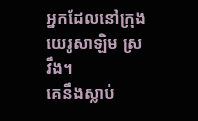អ្នកដែលនៅក្រុងយេរូសាឡិម ស្រវឹង។
គេនឹងស្លាប់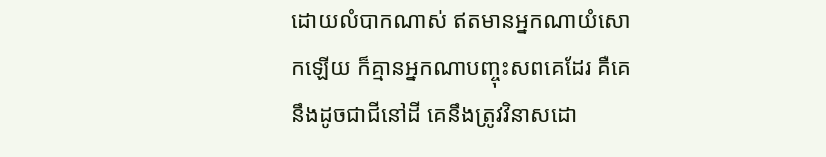ដោយលំបាកណាស់ ឥតមានអ្នកណាយំសោកឡើយ ក៏គ្មានអ្នកណាបញ្ចុះសពគេដែរ គឺគេនឹងដូចជាជីនៅដី គេនឹងត្រូវវិនាសដោ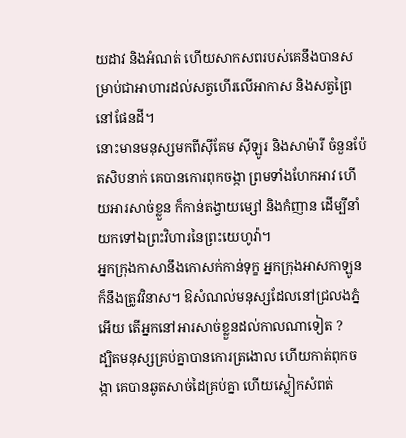យដាវ និងអំណត់ ហើយសាកសពរបស់គេនឹងបានសម្រាប់ជាអាហារដល់សត្វហើរលើអាកាស និងសត្វព្រៃនៅផែនដី។
នោះមានមនុស្សមកពីស៊ីគែម ស៊ីឡូរ និងសាម៉ារី ចំនួនប៉ែតសិបនាក់ គេបានកោរពុកចង្កា ព្រមទាំងហែកអាវ ហើយអារសាច់ខ្លួន ក៏កាន់តង្វាយម្សៅ និងកំញាន ដើម្បីនាំយកទៅឯព្រះវិហារនៃព្រះយេហូវ៉ា។
អ្នកក្រុងកាសានឹងកោសក់កាន់ទុក្ខ អ្នកក្រុងអាសកាឡូនក៏នឹងត្រូវវិនាស។ ឱសំណល់មនុស្សដែលនៅជ្រលងភ្នំអើយ តើអ្នកនៅអារសាច់ខ្លួនដល់កាលណាទៀត ?
ដ្បិតមនុស្សគ្រប់គ្នាបានកោរត្រងោល ហើយកាត់ពុកចង្កា គេបានឆូតសាច់ដៃគ្រប់គ្នា ហើយស្លៀកសំពត់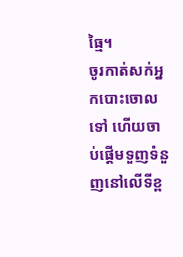ធ្មៃ។
ចូរកាត់សក់អ្នកបោះចោលទៅ ហើយចាប់ផ្ដើមទួញទំនួញនៅលើទីខ្ព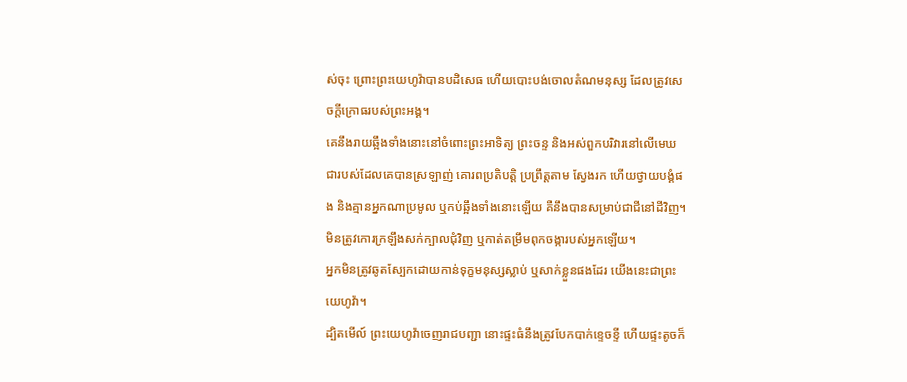ស់ចុះ ព្រោះព្រះយេហូវ៉ាបានបដិសេធ ហើយបោះបង់ចោលតំណមនុស្ស ដែលត្រូវសេចក្ដីក្រោធរបស់ព្រះអង្គ។
គេនឹងរាយឆ្អឹងទាំងនោះនៅចំពោះព្រះអាទិត្យ ព្រះចន្ទ និងអស់ពួកបរិវារនៅលើមេឃ ជារបស់ដែលគេបានស្រឡាញ់ គោរពប្រតិបត្តិ ប្រព្រឹត្តតាម ស្វែងរក ហើយថ្វាយបង្គំផង និងគ្មានអ្នកណាប្រមូល ឬកប់ឆ្អឹងទាំងនោះឡើយ គឺនឹងបានសម្រាប់ជាជីនៅដីវិញ។
មិនត្រូវកោរក្រឡឹងសក់ក្បាលជុំវិញ ឬកាត់តម្រឹមពុកចង្ការបស់អ្នកឡើយ។
អ្នកមិនត្រូវឆូតស្បែកដោយកាន់ទុក្ខមនុស្សស្លាប់ ឬសាក់ខ្លួនផងដែរ យើងនេះជាព្រះយេហូវ៉ា។
ដ្បិតមើល៍ ព្រះយេហូវ៉ាចេញរាជបញ្ជា នោះផ្ទះធំនឹងត្រូវបែកបាក់ខ្ទេចខ្ទី ហើយផ្ទះតូចក៏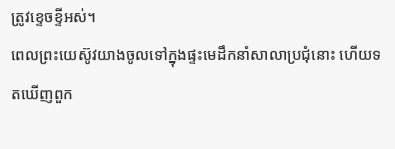ត្រូវខ្ទេចខ្ទីអស់។
ពេលព្រះយេស៊ូវយាងចូលទៅក្នុងផ្ទះមេដឹកនាំសាលាប្រជុំនោះ ហើយទតឃើញពួក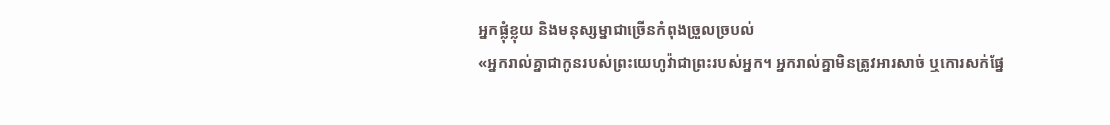អ្នកផ្លុំខ្លុយ និងមនុស្សម្នាជាច្រើនកំពុងច្រួលច្របល់
«អ្នករាល់គ្នាជាកូនរបស់ព្រះយេហូវ៉ាជាព្រះរបស់អ្នក។ អ្នករាល់គ្នាមិនត្រូវអារសាច់ ឬកោរសក់ផ្នែ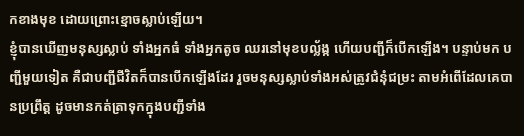កខាងមុខ ដោយព្រោះខ្មោចស្លាប់ឡើយ។
ខ្ញុំបានឃើញមនុស្សស្លាប់ ទាំងអ្នកធំ ទាំងអ្នកតូច ឈរនៅមុខបល្ល័ង្ក ហើយបញ្ជីក៏បើកឡើង។ បន្ទាប់មក បញ្ជីមួយទៀត គឺជាបញ្ជីជីវិតក៏បានបើកឡើងដែរ រួចមនុស្សស្លាប់ទាំងអស់ត្រូវជំនុំជម្រះ តាមអំពើដែលគេបានប្រព្រឹត្ត ដូចមានកត់ត្រាទុកក្នុងបញ្ជីទាំង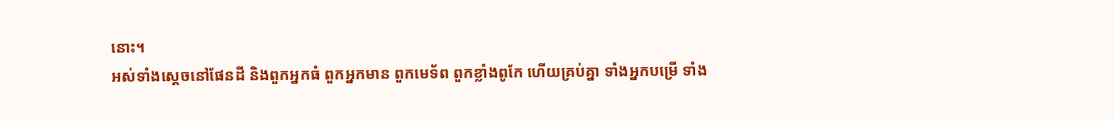នោះ។
អស់ទាំងស្តេចនៅផែនដី និងពួកអ្នកធំ ពួកអ្នកមាន ពួកមេទ័ព ពួកខ្លាំងពូកែ ហើយគ្រប់គ្នា ទាំងអ្នកបម្រើ ទាំង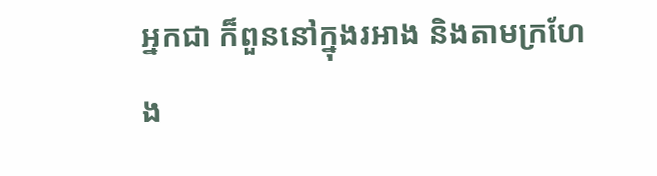អ្នកជា ក៏ពួននៅក្នុងរអាង និងតាមក្រហែង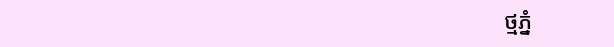ថ្មភ្នំ